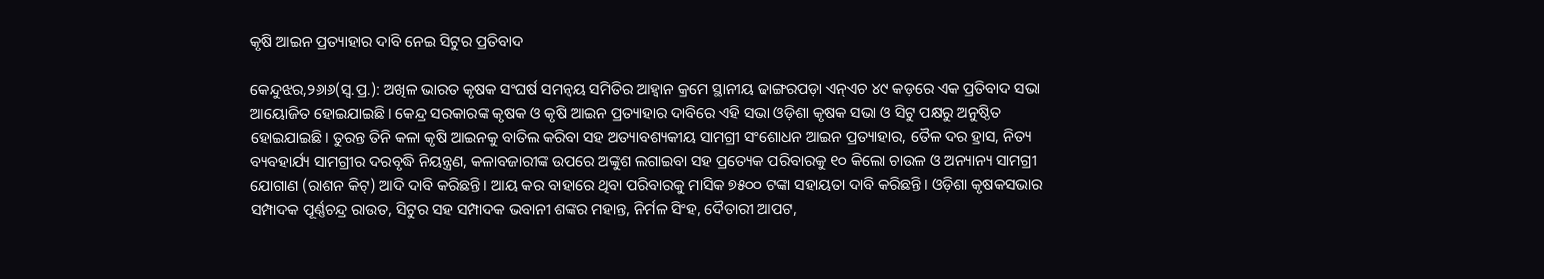କୃଷି ଆଇନ ପ୍ରତ୍ୟାହାର ଦାବି ନେଇ ସିଟୁର ପ୍ରତିବାଦ

କେନ୍ଦୁଝର,୨୬ା୬(ସ୍ବ.ପ୍ର.): ଅଖିଳ ଭାରତ କୃଷକ ସଂଘର୍ଷ ସମନ୍ବୟ ସମିତିର ଆହ୍ବାନ କ୍ରମେ ସ୍ଥାନୀୟ ଢାଙ୍ଗରପଡ଼ା ଏନ୍‌ଏଚ ୪୯ କଡ଼ରେ ଏକ ପ୍ରତିବାଦ ସଭା ଆୟୋଜିତ ହୋଇଯାଇଛି। କେନ୍ଦ୍ର ସରକାରଙ୍କ କୃଷକ ଓ କୃଷି ଆଇନ ପ୍ରତ୍ୟାହାର ଦାବିରେ ଏହି ସଭା ଓଡ଼ିଶା କୃଷକ ସଭା ଓ ସିଟୁ ପକ୍ଷରୁ ଅନୁଷ୍ଠିତ ହୋଇଯାଇଛି। ତୁରନ୍ତ ତିନି କଳା କୃଷି ଆଇନକୁ ବାତିଲ କରିବା ସହ ଅତ୍ୟାବଶ୍ୟକୀୟ ସାମଗ୍ରୀ ସଂଶୋଧନ ଆଇନ ପ୍ରତ୍ୟାହାର, ତୈଳ ଦର ହ୍ରାସ, ନିତ୍ୟ ବ୍ୟବହାର୍ଯ୍ୟ ସାମଗ୍ରୀର ଦରବୃଦ୍ଧି ନିୟନ୍ତ୍ରଣ, କଳାବଜାରୀଙ୍କ ଉପରେ ଅଙ୍କୁଶ ଲଗାଇବା ସହ ପ୍ରତ୍ୟେକ ପରିବାରକୁ ୧୦ କିଲୋ ଚାଉଳ ଓ ଅନ୍ୟାନ୍ୟ ସାମଗ୍ରୀ ଯୋଗାଣ (ରାଶନ କିଟ୍‌) ଆଦି ଦାବି କରିଛନ୍ତି। ଆୟ କର ବାହାରେ ଥିବା ପରିବାରକୁ ମାସିକ ୭୫୦୦ ଟଙ୍କା ସହାୟତା ଦାବି କରିଛନ୍ତି। ଓଡ଼ିଶା କୃଷକସଭାର ସମ୍ପାଦକ ପୂର୍ଣ୍ଣଚନ୍ଦ୍ର ରାଉତ, ସିଟୁର ସହ ସମ୍ପାଦକ ଭବାନୀ ଶଙ୍କର ମହାନ୍ତ, ନିର୍ମଳ ସିଂହ, ଦୈତାରୀ ଆପଟ,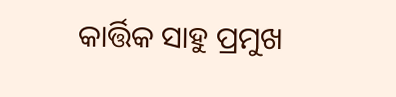କାର୍ତ୍ତିକ ସାହୁ ପ୍ରମୁଖ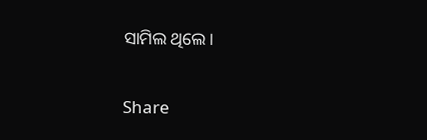ସାମିଲ ଥିଲେ।

Share